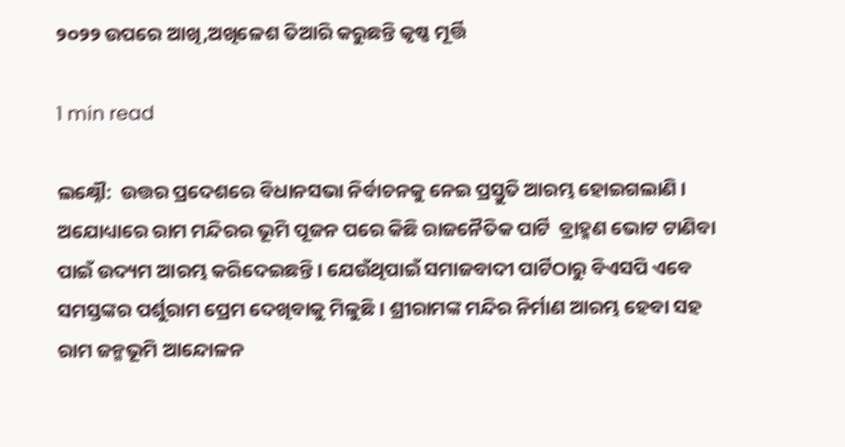୨୦୨୨ ଉପରେ ଆଖି,ଅଖିଳେଶ ତିଆରି କରୁଛନ୍ତି କୃଷ୍ଣ ମୂର୍ତ୍ତି

1 min read

ଲକ୍ଷ୍ନୌ:  ଉତ୍ତର ପ୍ରଦେଶରେ ବିଧାନସଭା ନିର୍ବାଚନକୁ ନେଇ ପ୍ରସ୍ତୁତି ଆରମ୍ଭ ହୋଇଗଲାଣି । ଅଯୋଧ୍ୟାରେ ରାମ ମନ୍ଦିରର ଭୂମି ପୂଜନ ପରେ କିଛି ରାଜନୈତିକ ପାର୍ଟି  ବ୍ରାହ୍ମଣ ଭୋଟ ଟାଣିବା ପାଇଁ ଉଦ୍ୟମ ଆରମ୍ଭ କରିଦେଇଛନ୍ତି । ଯେଉଁଥିପାଇଁ ସମାଜବାଦୀ ପାର୍ଟିଠାରୁ ବିଏସପି ଏବେ ସମସ୍ତଙ୍କର ପର୍ଶୁରାମ ପ୍ରେମ ଦେଖିବାକୁ ମିଳୁଛି । ଶ୍ରୀରାମଙ୍କ ମନ୍ଦିର ନିର୍ମାଣ ଆରମ୍ଭ ହେବା ସହ ରାମ ଜନ୍ମଭୂମି ଆନ୍ଦୋଳନ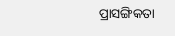ପ୍ରାସଙ୍ଗିକତା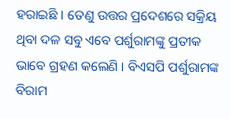ହରାଇଛି । ତେଣୁ ଉତ୍ତର ପ୍ରଦେଶରେ ସକ୍ରିୟ ଥିବା ଦଳ ସବୁ ଏବେ ପର୍ଶୁରାମଙ୍କୁ ପ୍ରତୀକ ଭାବେ ଗ୍ରହଣ କଲେଣି । ବିଏସପି ପର୍ଶୁରାମଙ୍କ ବିରାମ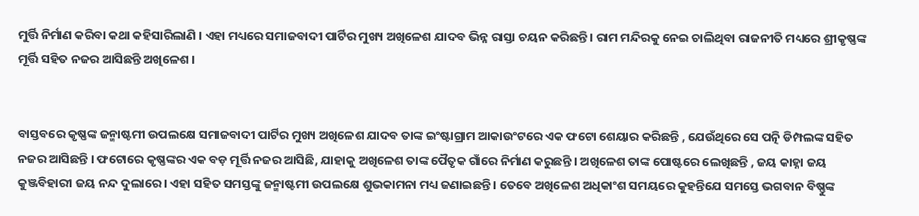ମୁର୍ତ୍ତି ନିର୍ମାଣ କରିବା କଥା କହିସାରିଲାଣି । ଏହା ମଧ୍ୟରେ ସମାଜବାଦୀ ପାର୍ଟିର ମୁଖ୍ୟ ଅଖିଳେଶ ଯାଦବ ଭିନ୍ନ ରାସ୍ତା ଚୟନ କରିଛନ୍ତି । ରାମ ମନ୍ଦିରକୁ ନେଇ ଚାଲିଥିବା ରାଜନୀତି ମଧ୍ୟରେ ଶ୍ରୀକୃଷ୍ଣଙ୍କ ମୂର୍ତ୍ତି ସହିତ ନଜର ଆସିଛନ୍ତି ଅଖିଳେଶ ।


ବାସ୍ତବରେ କୃଷ୍ଣଙ୍କ ଜନ୍ମାଷ୍ଟମୀ ଉପଲକ୍ଷେ ସମାଜବାଦୀ ପାର୍ଟିର ମୁଖ୍ୟ ଅଖିଳେଶ ଯାଦବ ତାଙ୍କ ଇଂଷ୍ଟାଗ୍ରାମ ଆକାଉଂଟରେ ଏକ ଫଟୋ ଶେୟାର କରିଛନ୍ତି , ଯେଉଁଥିରେ ସେ ପତ୍ନି ଡିମ୍ପଲଙ୍କ ସହିତ ନଜର ଆସିଛନ୍ତି । ଫଟୋରେ କୃଷ୍ଣଙ୍କର ଏକ ବଡ଼ ମୂର୍ତ୍ତି ନଜର ଆସିଛି, ଯାହାକୁ ଅଖିଳେଶ ତାଙ୍କ ପୈତୃକ ଗାଁରେ ନିର୍ମାଣ କରୁଛନ୍ତି । ଅଖିଳେଶ ତାଙ୍କ ପୋଷ୍ଟରେ ଲେଖିଛନ୍ତି , ଜୟ କାହ୍ନା ଜୟ କୁଞ୍ଜବିହାରୀ ଜୟ ନନ୍ଦ ଦୁଲାରେ । ଏହା ସହିତ ସମସ୍ତଙ୍କୁ ଜନ୍ମାଷ୍ଟମୀ ଉପଲକ୍ଷେ ଶୁଭକାମନା ମଧ୍ୟ ଜଣାଇଛନ୍ତି । ତେବେ ଅଖିଳେଶ ଅଧିକାଂଶ ସମୟରେ କୁହନ୍ତିଯେ ସମସ୍ତେ ଭଗବାନ ବିଷ୍ଣୁଙ୍କ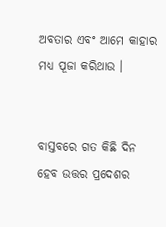ଅବତାର ଏବଂ ଆମେ କାହାର ମଧ୍ୟ ପୂଜା କରିଥାଉ ।


ବାସ୍ତବରେ ଗତ କିଛି ଦିନ ହେବ ଉତ୍ତର ପ୍ରଦେଶର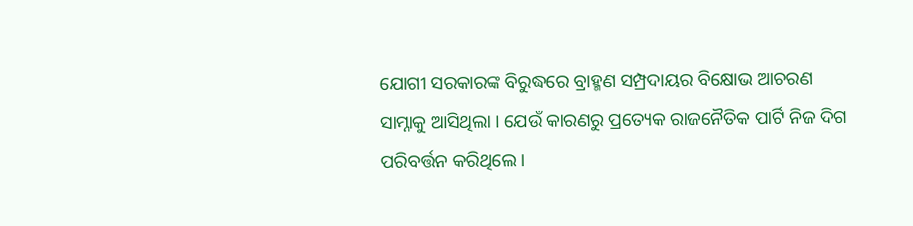ଯୋଗୀ ସରକାରଙ୍କ ବିରୁଦ୍ଧରେ ବ୍ରାହ୍ମଣ ସମ୍ପ୍ରଦାୟର ବିକ୍ଷୋଭ ଆଚରଣ ସାମ୍ନାକୁ ଆସିଥିଲା । ଯେଉଁ କାରଣରୁ ପ୍ରତ୍ୟେକ ରାଜନୈତିକ ପାର୍ଟି ନିଜ ଦିଗ ପରିବର୍ତ୍ତନ କରିଥିଲେ ।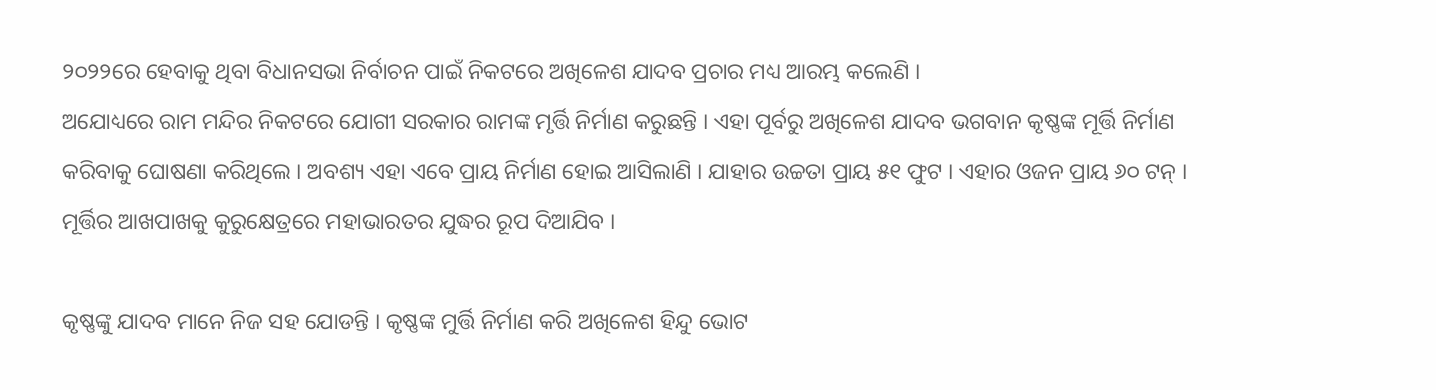୨୦୨୨ରେ ହେବାକୁ ଥିବା ବିଧାନସଭା ନିର୍ବାଚନ ପାଇଁ ନିକଟରେ ଅଖିଳେଶ ଯାଦବ ପ୍ରଚାର ମଧ୍ୟ ଆରମ୍ଭ କଲେଣି ।
ଅଯୋଧ୍ୟରେ ରାମ ମନ୍ଦିର ନିକଟରେ ଯୋଗୀ ସରକାର ରାମଙ୍କ ମୃର୍ତ୍ତି ନିର୍ମାଣ କରୁଛନ୍ତି । ଏହା ପୂର୍ବରୁ ଅଖିଳେଶ ଯାଦବ ଭଗବାନ କୃଷ୍ଣଙ୍କ ମୂର୍ତ୍ତି ନିର୍ମାଣ କରିବାକୁ ଘୋଷଣା କରିଥିଲେ । ଅବଶ୍ୟ ଏହା ଏବେ ପ୍ରାୟ ନିର୍ମାଣ ହୋଇ ଆସିଲାଣି । ଯାହାର ଉଚ୍ଚତା ପ୍ରାୟ ୫୧ ଫୁଟ । ଏହାର ଓଜନ ପ୍ରାୟ ୬୦ ଟନ୍ । ମୂର୍ତ୍ତିର ଆଖପାଖକୁ କୁରୁକ୍ଷେତ୍ରରେ ମହାଭାରତର ଯୁଦ୍ଧର ରୂପ ଦିଆଯିବ ।

କୃଷ୍ଣଙ୍କୁ ଯାଦବ ମାନେ ନିଜ ସହ ଯୋଡନ୍ତି । କୃଷ୍ଣଙ୍କ ମୁର୍ତ୍ତି ନିର୍ମାଣ କରି ଅଖିଳେଶ ହିନ୍ଦୁ ଭୋଟ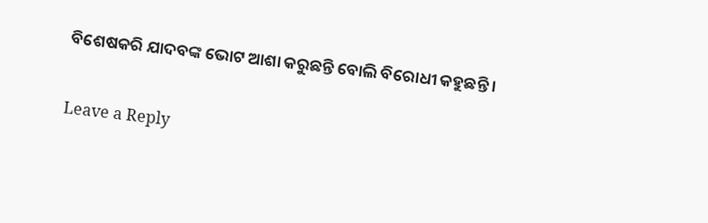ବିଶେଷକରି ଯାଦବଙ୍କ ଭୋଟ ଆଶା କରୁଛନ୍ତି ବୋଲି ବିରୋଧୀ କହୁଛନ୍ତି ।

Leave a Reply